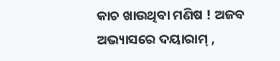କାଚ ଖାଉଥିବା ମଣିଷ ! ଅଜବ ଅଭ୍ୟାସରେ ଦୟାରାମ୍ ,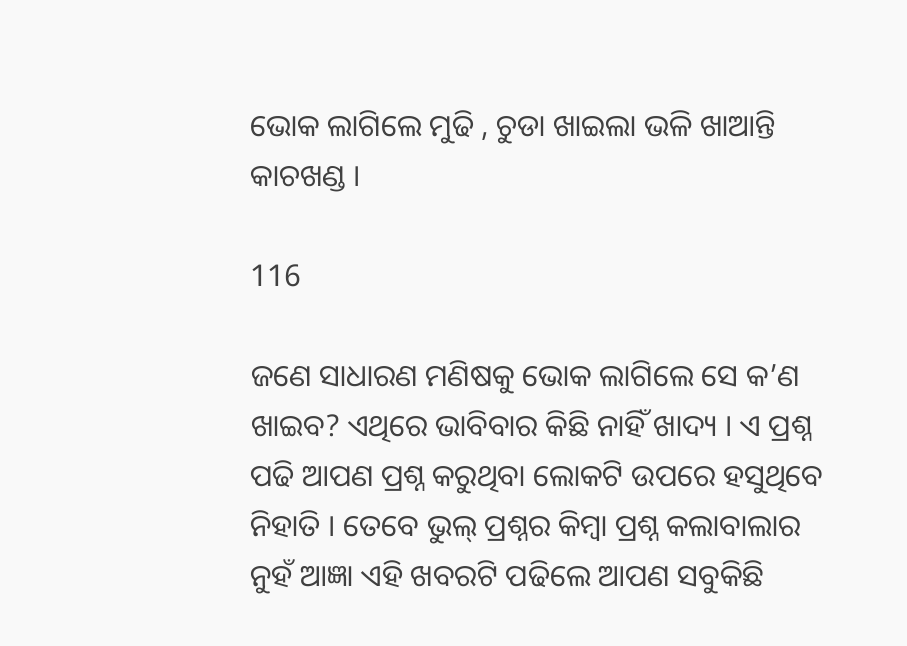ଭୋକ ଲାଗିଲେ ମୁଢି , ଚୁଡା ଖାଇଲା ଭଳି ଖାଆନ୍ତି କାଚଖଣ୍ଡ ।

116

ଜଣେ ସାଧାରଣ ମଣିଷକୁ ଭୋକ ଲାଗିଲେ ସେ କ’ଣ ଖାଇବ? ଏଥିରେ ଭାବିବାର କିଛି ନାହିଁ ଖାଦ୍ୟ । ଏ ପ୍ରଶ୍ନ ପଢି ଆପଣ ପ୍ରଶ୍ନ କରୁଥିବା ଲୋକଟି ଉପରେ ହସୁଥିବେ ନିହାତି । ତେବେ ଭୁଲ୍ ପ୍ରଶ୍ନର କିମ୍ବା ପ୍ରଶ୍ନ କଲାବାଲାର ନୁହଁ ଆଜ୍ଞା ଏହି ଖବରଟି ପଢିଲେ ଆପଣ ସବୁକିଛି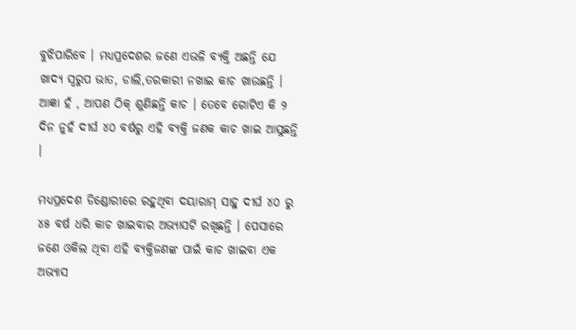ବୁଝିପାରିବେ । ମଧ୍ୟପ୍ରଦେଶର ଜଣେ ଏଭଳି ବ୍ୟକ୍ତି ଅଛନ୍ତି ଯେ ଖାଦ୍ୟ ସ୍ୱରୁପ ଭାତ, ଡାଲି,ତରକାରୀ ନଖାଇ କାଚ ଖାଉଛନ୍ତି । ଆଜ୍ଞା ହଁ , ଆପଣ ଠିକ୍ ଶୁଣିଛନ୍ତି କାଚ । ତେବେ ଗୋଟିଏ କି ୨ ଦିନ ନୁହଁ ଦୀର୍ଘ ୪୦ ବର୍ଷରୁ ଏହି ବ୍ୟକ୍ତି ଜଣକ କାଚ ଖାଇ ଆସୁଛନ୍ତି ।

ମଧ୍ୟପ୍ରଦେଶ ଡିଣ୍ଡୋରୀରେ ରହୁଥିବା ଦୟାରାମ୍ ସାହୁ ଦୀର୍ଘ ୪୦ ରୁ ୪୫ ବର୍ଷ ଧରି କାଚ ଖାଇବାର ଅଭ୍ୟାସଟି ରଖିଛନ୍ତି । ପେସାରେ ଜଣେ ଓକିଲ ଥିବା ଏହି ବ୍ୟକ୍ତିଜଣଙ୍କ ପାଇଁ କାଚ ଖାଇବା ଏକ ଅଭ୍ୟାସ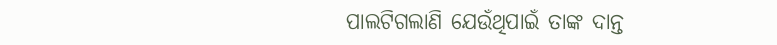ପାଲଟିଗଲାଣି ଯେଉଁଥିପାଇଁ ତାଙ୍କ ଦାନ୍ତ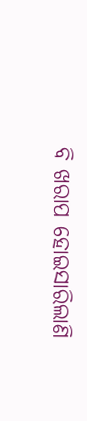ବି ଖରାପ ହୋଇସାରିଲାଣି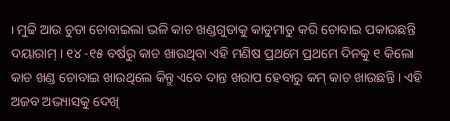। ମୁଢି ଆଉ ଚୁଡା ଚୋବାଇଲା ଭଳି କାଚ ଖଣ୍ଡଗୁଡାକୁ କାଡୁମାଡୁ କରି ଚୋବାଇ ପକାଉଛନ୍ତି ଦୟାରାମ୍ । ୧୪ -୧୫ ବର୍ଷରୁ କାଚ ଖାଉଥିବା ଏହି ମଣିଷ ପ୍ରଥମେ ପ୍ରଥମେ ଦିନକୁ ୧ କିଲୋ କାଚ ଖଣ୍ଡ ଚୋବାଇ ଖାଉଥିଲେ କିନ୍ତୁ ଏବେ ଦାନ୍ତ ଖରାପ ହେବାରୁ କମ୍ କାଚ ଖାଉଛନ୍ତି । ଏହି ଅଜବ ଅଭ୍ୟାସକୁ ଦେଖି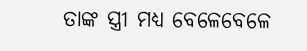ତାଙ୍କ ସ୍ତ୍ରୀ ମଧ୍ୟ ବେଳେବେଳେ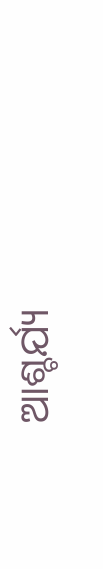ଆଶ୍ଚର୍ଯ୍ୟ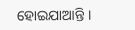ହୋଇଯାଆନ୍ତି ।